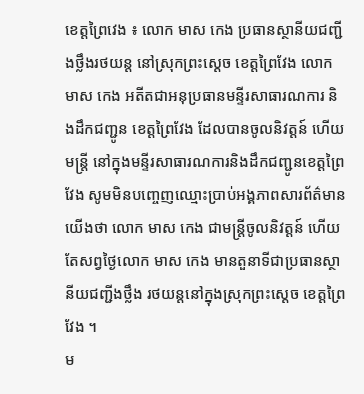ខេត្តព្រៃវេង ៖ លោក មាស កេង ប្រធានស្ថានីយជញ្ជីងថ្លឹងរថយន្ត នៅស្រុកព្រះស្ដេច ខេត្តព្រៃវែង លោក មាស កេង អតីតជាអនុប្រធានមន្ទីរសាធារណការ និងដឹកជញ្ជូន ខេត្តព្រៃវែង ដែលបានចូលនិវត្តន៍ ហើយមន្ត្រី នៅក្នុងមន្ទីរសាធារណការនិងដឹកជញ្ជូនខេត្តព្រៃវែង សូមមិនបញ្ចេញឈ្មោះប្រាប់អង្គភាពសារព័ត៌មានយើងថា លោក មាស កេង ជាមន្ត្រីចូលនិវត្តន៍ ហើយតែសព្វថ្ងៃលោក មាស កេង មានតួនាទីជាប្រធានស្ថានីយជញ្ជីងថ្លឹង រថយន្ដនៅក្នុងស្រុកព្រះស្ដេច ខេត្តព្រៃវែង ។
ម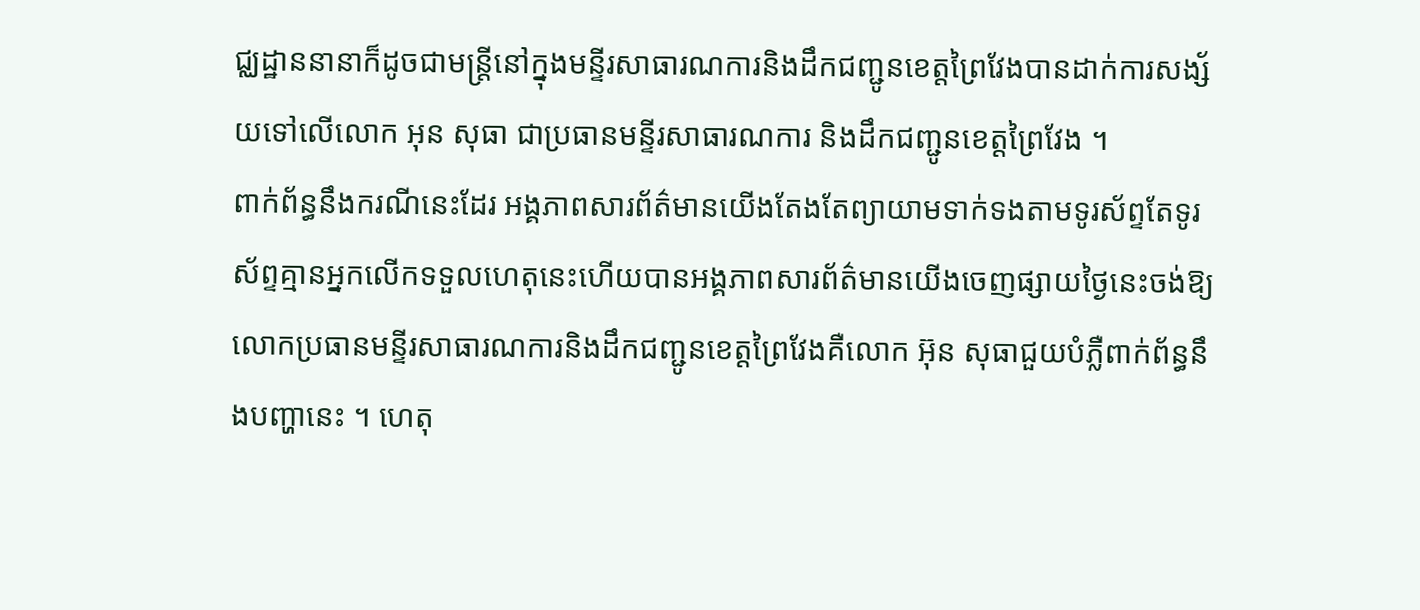ជ្ឈដ្ឋាននានាក៏ដូចជាមន្ត្រីនៅក្នុងមន្ទីរសាធារណការនិងដឹកជញ្ជូនខេត្តព្រៃវែងបានដាក់ការសង្ស័យទៅលើលោក អុន សុធា ជាប្រធានមន្ទីរសាធារណការ និងដឹកជញ្ជូនខេត្តព្រៃវែង ។
ពាក់ព័ន្ធនឹងករណីនេះដែរ អង្គភាពសារព័ត៌មានយើងតែងតែព្យាយាមទាក់ទងតាមទូរស័ព្ទតែទូរស័ព្ទគ្មានអ្នកលើកទទួលហេតុនេះហើយបានអង្គភាពសារព័ត៌មានយើងចេញផ្សាយថ្ងៃនេះចង់ឱ្យលោកប្រធានមន្ទីរសាធារណការនិងដឹកជញ្ជូនខេត្តព្រៃវែងគឺលោក អ៊ុន សុធាជួយបំភ្លឺពាក់ព័ន្ធនឹងបញ្ហានេះ ។ ហេតុ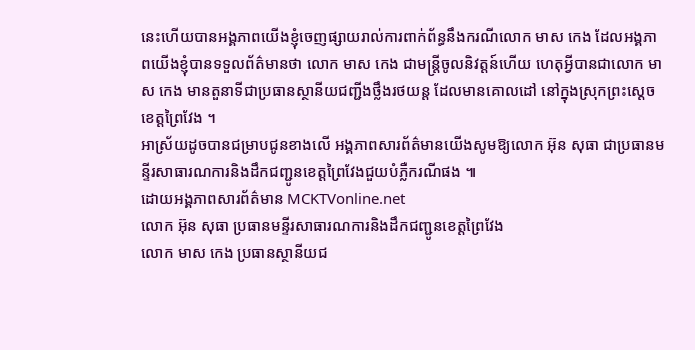នេះហើយបានអង្គភាពយើងខ្ញុំចេញផ្សាយរាល់ការពាក់ព័ន្ធនឹងករណីលោក មាស កេង ដែលអង្គភាពយើងខ្ញុំបានទទួលព័ត៌មានថា លោក មាស កេង ជាមន្ត្រីចូលនិវត្តន៍ហើយ ហេតុអ្វីបានជាលោក មាស កេង មានតួនាទីជាប្រធានស្ថានីយជញ្ជីងថ្លឹងរថយន្ដ ដែលមានគោលដៅ នៅក្នុងស្រុកព្រះស្ដេចខេត្តព្រៃវែង ។
អាស្រ័យដូចបានជម្រាបជូនខាងលើ អង្គភាពសារព័ត៌មានយើងសូមឱ្យលោក អ៊ុន សុធា ជាប្រធានមន្ទីរសាធារណការនិងដឹកជញ្ជូនខេត្តព្រៃវែងជួយបំភ្លឺករណីផង ៕
ដោយអង្គភាពសារព័ត៌មាន MCKTVonline.net
លោក អ៊ុន សុធា ប្រធានមន្ទីរសាធារណការនិងដឹកជញ្ជូនខេត្តព្រៃវែង
លោក មាស កេង ប្រធានស្ថានីយជ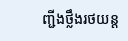ញ្ជីងថ្លឹងរថយន្ត